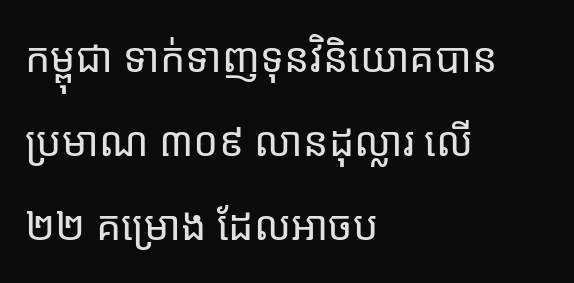កម្ពុជា ទាក់ទាញទុនវិនិយោគបានប្រមាណ ៣០៩ លានដុល្លារ លើ ២២ គម្រោង ដែលអាចប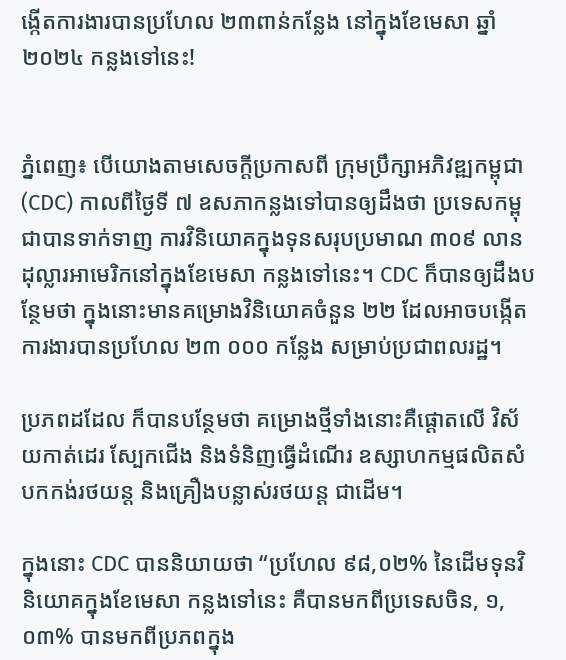ង្កើតការងារបានប្រហែល ២៣ពាន់កន្លែង នៅក្នុងខែមេសា ឆ្នាំ២០២៤ កន្លងទៅនេះ!


ភ្នំពេញ៖ បើយោងតាមសេចក្តីប្រកាសពី ក្រុមប្រឹក្សាអភិវឌ្ឍកម្ពុជា (CDC) កាលពីថ្ងៃទី ៧ ឧសភាកន្លងទៅបានឲ្យដឹងថា ប្រទេសកម្ពុជាបានទាក់ទាញ ការវិនិយោគក្នុងទុនសរុបប្រមាណ ៣០៩ លានដុល្លារអាមេរិកនៅក្នុងខែមេសា កន្លងទៅនេះ។ CDC ក៏បានឲ្យដឹងបន្ថែមថា ក្នុងនោះមានគម្រោងវិនិយោគចំនួន ២២ ដែលអាចបង្កើតការងារបានប្រហែល ២៣ ០០០ កន្លែង សម្រាប់ប្រជាពលរដ្ឋ។

ប្រភពដដែល ក៏បានបន្ថែមថា គម្រោងថ្មីទាំងនោះគឺផ្តោតលើ វិស័យកាត់ដេរ ស្បែកជើង និងទំនិញធ្វើដំណើរ ឧស្សាហកម្មផលិតសំបកកង់រថយន្ត និងគ្រឿងបន្លាស់រថយន្ត ជាដើម។

ក្នុងនោះ CDC បាននិយាយថា “ប្រហែល ៩៨,០២% នៃដើមទុនវិនិយោគក្នុងខែមេសា កន្លងទៅនេះ គឺបានមកពីប្រទេសចិន, ១,០៣% បានមកពីប្រភពក្នុង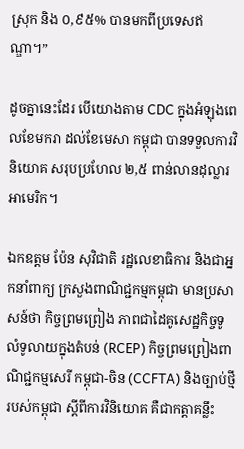ស្រុក និង ០,៩៥% បានមកពីប្រទេសឥណ្ឌា។”

ដូចគ្នានេះដែរ បើយោងតាម CDC ក្នុងអំឡុងពេលខែមករា ដល់ខែមេសា កម្ពុជា បានទទួលការវិនិយោគ សរុបប្រហែល ២,៥ ពាន់លានដុល្លារអាមេរិក។

ឯកឧត្តម ប៉ែន សុវិជាតិ រដ្ឋលេខាធិការ និងជាអ្នកនាំពាក្យ ក្រសួងពាណិជ្ជកម្មកម្ពុជា មានប្រសាសន៍ថា កិច្ចព្រមព្រៀង ភាពជាដៃគូសេដ្ឋកិច្ចទូលំទូលាយក្នុងតំបន់ (RCEP) កិច្ចព្រមព្រៀងពាណិជ្ជកម្មសេរី កម្ពុជា-ចិន (CCFTA) និងច្បាប់ថ្មីរបស់កម្ពុជា ស្តីពីការវិនិយោគ គឺជាកត្តាគន្លឹះ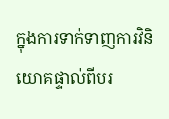ក្នុងការទាក់ទាញការវិនិយោគផ្ទាល់ពីបរ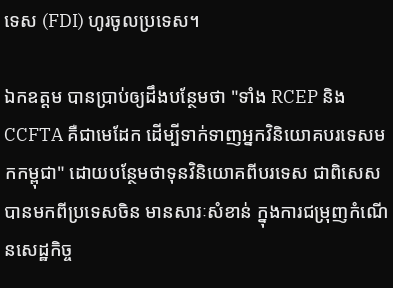ទេស (FDI) ហូរចូលប្រទេស។

ឯកឧត្តម បានប្រាប់ឲ្យដឹងបន្ថែមថា "ទាំង RCEP និង CCFTA គឺជាមេដែក ដើម្បីទាក់ទាញអ្នកវិនិយោគបរទេសមកកម្ពុជា" ដោយបន្ថែមថាទុនវិនិយោគពីបរទេស ជាពិសេសបានមកពីប្រទេសចិន មានសារៈសំខាន់ ក្នុងការជម្រុញកំណើនសេដ្ឋកិច្ច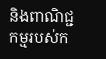និងពាណិជ្ជកម្មរបស់ក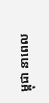ម្ពុជា នាពេល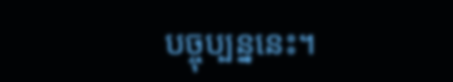បច្ចុប្បន្ននេះ។